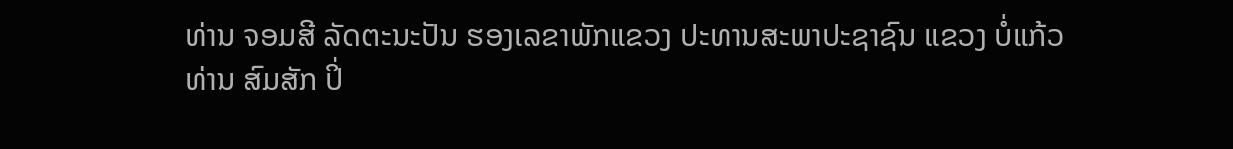ທ່ານ ຈອມສີ ລັດຕະນະປັນ ຮອງເລຂາພັກແຂວງ ປະທານສະພາປະຊາຊົນ ແຂວງ ບໍ່ແກ້ວ
ທ່ານ ສົມສັກ ປິ່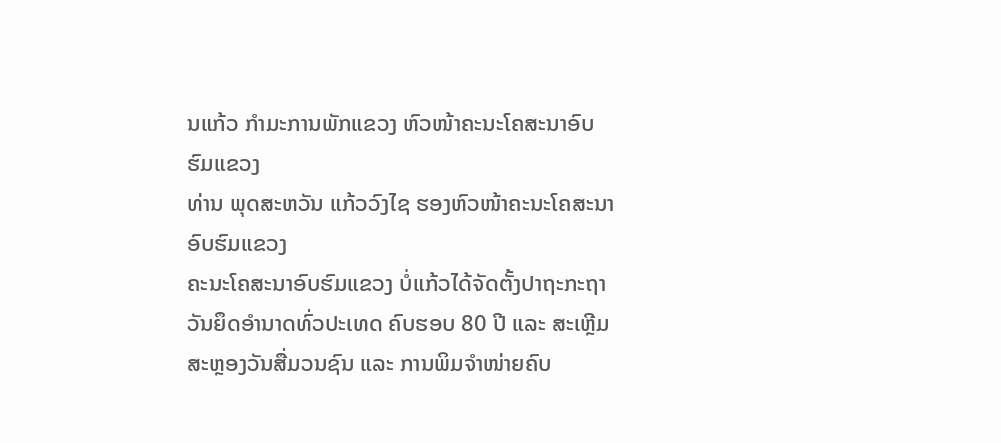ນແກ້ວ ກຳມະການພັກແຂວງ ຫົວໜ້າຄະນະໂຄສະນາອົບຮົມແຂວງ
ທ່ານ ພຸດສະຫວັນ ແກ້ວວົງໄຊ ຮອງຫົວໜ້າຄະນະໂຄສະນາອົບຮົມແຂວງ
ຄະນະໂຄສະນາອົບຮົມແຂວງ ບໍ່ແກ້ວໄດ້ຈັດຕັ້ງປາຖະກະຖາ ວັນຍຶດອຳນາດທົ່ວປະເທດ ຄົບຮອບ 80 ປີ ແລະ ສະເຫຼີມສະຫຼອງວັນສື່ມວນຊົນ ແລະ ການພິມຈຳໜ່າຍຄົບ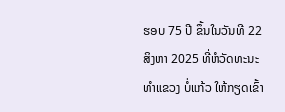ຮອບ 75 ປີ ຂຶ້ນໃນວັນທີ 22 ສິງຫາ 2025 ທີ່ຫໍວັດທະນະທຳແຂວງ ບໍ່ແກ້ວ ໃຫ້ກຽດເຂົ້າ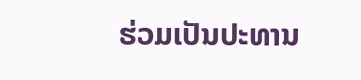ຮ່ວມເປັນປະທານ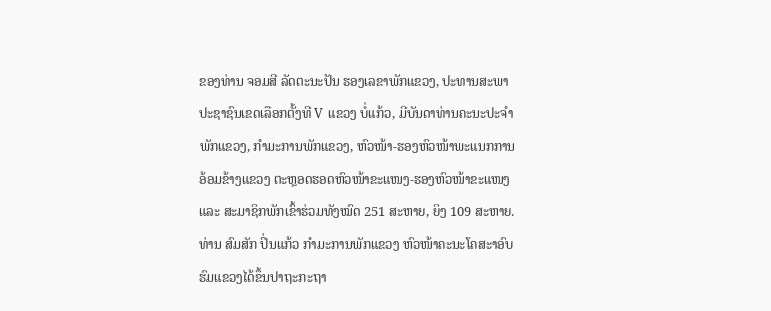ຂອງທ່ານ ຈອມສີ ລັດຕະນະປັນ ຮອງເລຂາພັກແຂວງ, ປະທານສະພາປະຊາຊົນເຂດເລືອກຕັ້ງທີ V ແຂວງ ບໍ່ແກ້ວ, ມີບັນດາທ່ານຄະນະປະຈຳພັກແຂວງ, ກຳມະການພັກແຂວງ, ຫົວໜ້າ-ຮອງຫົວໜ້າພະແນກການອ້ອມຂ້າງແຂວງ ຕະຫຼອດຮອດຫົວໜ້າຂະແໜງ-ຮອງຫົວໜ້າຂະແໜງ ແລະ ສະມາຊິກພັກເຂົ້າຮ່ວມທັງໝົດ 251 ສະຫາຍ, ຍິງ 109 ສະຫາຍ.
ທ່ານ ສົມສັກ ປິ່ນແກ້ວ ກຳມະການພັກແຂວງ ຫົວໜ້າຄະນະໂຄສະາອົບຮົມແຂວງໄດ້ຂຶ້ນປາຖະກະຖາ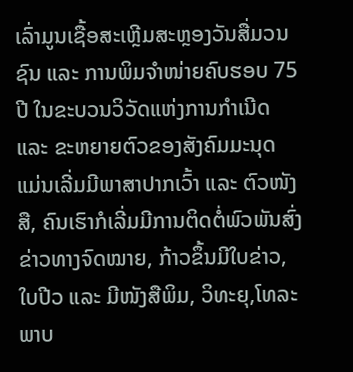ເລົ່າມູນເຊື້ອສະເຫຼີມສະຫຼອງວັນສື່ມວນຊົນ ແລະ ການພິມຈຳໜ່າຍຄົບຮອບ 75 ປີ ໃນຂະບວນວິວັດແຫ່ງການກຳເນີດ ແລະ ຂະຫຍາຍຕົວຂອງສັງຄົມມະນຸດ ແມ່ນເລີ່ມມີພາສາປາກເວົ້າ ແລະ ຕົວໜັງສື, ຄົນເຮົາກໍເລີ່ມມີການຕິດຕໍ່ພົວພັນສົ່ງຂ່າວທາງຈົດໝາຍ, ກ້າວຂຶ້ນມີໃບຂ່າວ, ໃບປີວ ແລະ ມີໜັງສືພິມ, ວິທະຍຸ,ໂທລະພາບ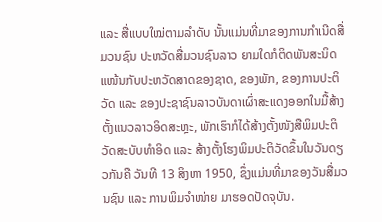ແລະ ສື່ແບບໃໝ່ຕາມລຳດັບ ນັ້ນແມ່ນທີ່ມາຂອງການກຳເນີດສື່ມວນຊົນ ປະຫວັດສື່ມວນຊົນລາວ ຍາມໃດກໍຕິດພັນສະນິດແໜ້ນກັບປະຫວັດສາດຂອງຊາດ, ຂອງພັກ, ຂອງການປະຕິວັດ ແລະ ຂອງປະຊາຊົນລາວບັນດາເຜົ່າສະແດງອອກໃນມື້ສ້າງຕັ້ງແນວລາວອິດສະຫຼະ, ພັກເຮົາກໍໄດ້ສ້າງຕັ້ງໜັງສືພິມປະຕິວັດສະບັບທຳອິດ ແລະ ສ້າງຕັ້ງໂຮງພິມປະຕິວັດຂຶ້ນໃນວັນດຽວກັນຄື ວັນທີ 13 ສິງຫາ 1950, ຊຶ່ງແມ່ນທີ່ມາຂອງວັນສື່ມວນຊົນ ແລະ ການພິມຈຳໜ່າຍ ມາຮອດປັດຈຸບັນ.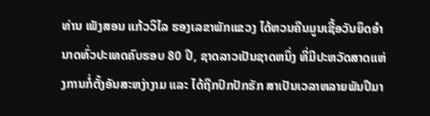ທ່ານ ເພັງສອນ ແກ້ວວິໄລ ຮອງເລຂາພັກແຂວງ ໄດ້ຫວນຄືນມູນເຊື້ອວັນຍຶດອຳນາດທົ່ວປະເທດຄົບຮອບ 80 ປີ, ຊາດລາວເປັນຊາດຫນຶ່ງ ທີ່ມີປະຫວັດສາດແຫ່ງການກໍ່ຕັ້ງອັນສະຫງ່າງາມ ແລະ ໄດ້ຖືກປົກປັກຮັກ ສາເປັນເວລາຫລາຍພັນປີມາ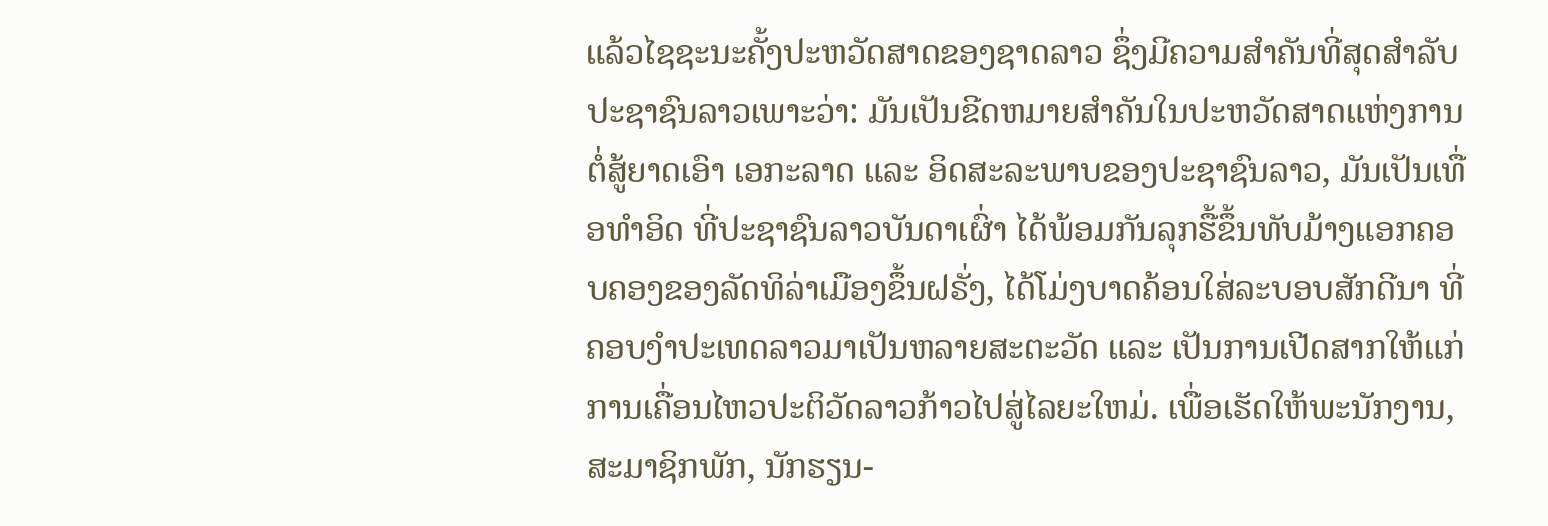ແລ້ວໄຊຊະນະຄັ້ງປະຫວັດສາດຂອງຊາດລາວ ຊຶ່ງມີຄວາມສຳຄັນທີ່ສຸດສຳລັບປະຊາຊົນລາວເພາະວ່າ: ມັນເປັນຂີດຫມາຍສຳຄັນໃນປະຫວັດສາດແຫ່ງການຕໍ່ສູ້ຍາດເອົາ ເອກະລາດ ແລະ ອິດສະລະພາບຂອງປະຊາຊົນລາວ, ມັນເປັນເທື່ອທຳອິດ ທີ່ປະຊາຊົນລາວບັນດາເຜົ່າ ໄດ້ພ້ອມກັນລຸກຮື້ຂຶ້ນທັບມ້າງແອກຄອບຄອງຂອງລັດທິລ່າເມືອງຂຶ້ນຝຣັ່ງ, ໄດ້ໂມ່ງບາດຄ້ອນໃສ່ລະບອບສັກດີນາ ທີ່ຄອບງຳປະເທດລາວມາເປັນຫລາຍສະຕະວັດ ແລະ ເປັນການເປີດສາກໃຫ້ແກ່ການເຄື່ອນໄຫວປະຕິວັດລາວກ້າວໄປສູ່ໄລຍະໃຫມ່. ເພື່ອເຮັດໃຫ້ພະນັກງານ, ສະມາຊິກພັກ, ນັກຮຽນ-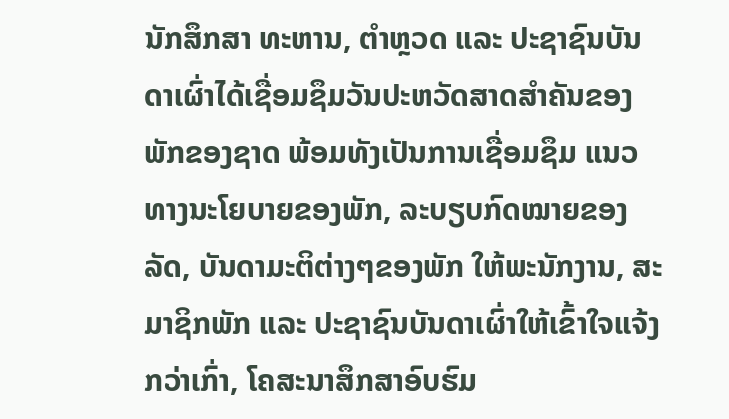ນັກສຶກສາ ທະຫານ, ຕຳຫຼວດ ແລະ ປະຊາຊົນບັນດາເຜົ່າໄດ້ເຊື່ອມຊຶມວັນປະຫວັດສາດສຳຄັນຂອງພັກຂອງຊາດ ພ້ອມທັງເປັນການເຊື່ອມຊຶມ ແນວທາງນະໂຍບາຍຂອງພັກ, ລະບຽບກົດໝາຍຂອງລັດ, ບັນດາມະຕິຕ່າງໆຂອງພັກ ໃຫ້ພະນັກງານ, ສະມາຊິກພັກ ແລະ ປະຊາຊົນບັນດາເຜົ່າໃຫ້ເຂົ້າໃຈແຈ້ງກວ່າເກົ່າ, ໂຄສະນາສຶກສາອົບຮົມ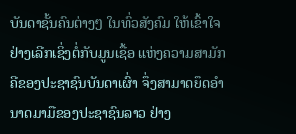ບັນດາຊັ້ນຄົນຕ່າງໆ ໃນທົ່ວສັງຄົມ ໃຫ້ເຂົ້າໃຈຢ່າງເລີກເຊິ່ງຕໍ່ກັບມູນເຊື້ອ ແຫ່ງຄວາມສາມັກຄີຂອງປະຊາຊົນບັນດາເຜົ່າ ຈຶ່ງສາມາດຍຶດອຳນາດມາມືຂອງປະຊາຊົນລາວ ຢ່າງ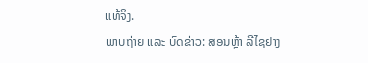ແທ້ຈິງ.
ພາບຖ່າຍ ແລະ ບົດຂ່າວ: ສອນຫຼ້າ ລີໄຊຢາງ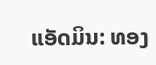ແອັດມິນ: ທອງ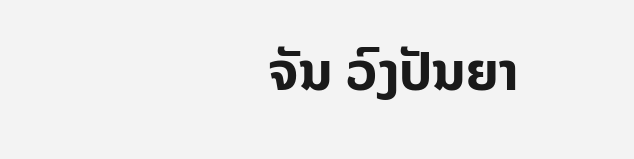ຈັນ ວົງປັນຍາ